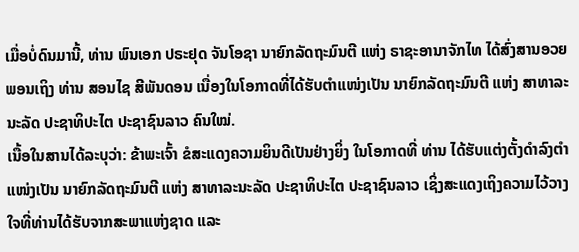ເມື່ອບໍ່ດົນມານີ້, ທ່ານ ພົນເອກ ປຣະຢຸດ ຈັນໂອຊາ ນາຍົກລັດຖະມົນຕີ ແຫ່ງ ຣາຊະອານາຈັກໄທ ໄດ້ສົ່ງສານອວຍພອນເຖິງ ທ່ານ ສອນໄຊ ສີພັນດອນ ເນື່ອງໃນໂອກາດທີ່ໄດ້ຮັບຕໍາແໜ່ງເປັນ ນາຍົກລັດຖະມົນຕີ ແຫ່ງ ສາທາລະນະລັດ ປະຊາທິປະໄຕ ປະຊາຊົນລາວ ຄົນໃໝ່.
ເນື້ອໃນສານໄດ້ລະບຸວ່າ: ຂ້າພະເຈົ້າ ຂໍສະແດງຄວາມຍິນດີເປັນຢ່າງຍິ່ງ ໃນໂອກາດທີ່ ທ່ານ ໄດ້ຮັບແຕ່ງຕັ້ງດໍາລົງຕໍາແໜ່ງເປັນ ນາຍົກລັດຖະມົນຕີ ແຫ່ງ ສາທາລະນະລັດ ປະຊາທິປະໄຕ ປະຊາຊົນລາວ ເຊິ່ງສະແດງເຖິງຄວາມໄວ້ວາງໃຈທີ່ທ່ານໄດ້ຮັບຈາກສະພາແຫ່ງຊາດ ແລະ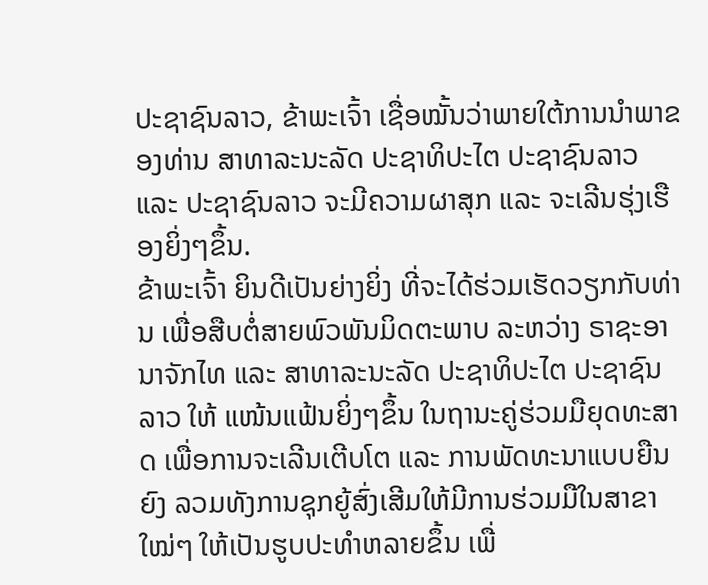ປະຊາຊົນລາວ, ຂ້າພະເຈົ້າ ເຊື່ອໝັ້ນວ່າພາຍໃຕ້ການນໍາພາຂອງທ່ານ ສາທາລະນະລັດ ປະຊາທິປະໄຕ ປະຊາຊົນລາວ ແລະ ປະຊາຊົນລາວ ຈະມີຄວາມຜາສຸກ ແລະ ຈະເລີນຮຸ່ງເຮືອງຍິ່ງໆຂຶ້ນ.
ຂ້າພະເຈົ້າ ຍິນດີເປັນຍ່າງຍິ່ງ ທີ່ຈະໄດ້ຮ່ວມເຮັດວຽກກັບທ່ານ ເພື່ອສືບຕໍ່ສາຍພົວພັນມິດຕະພາບ ລະຫວ່າງ ຣາຊະອານາຈັກໄທ ແລະ ສາທາລະນະລັດ ປະຊາທິປະໄຕ ປະຊາຊົນລາວ ໃຫ້ ແໜ້ນແຟ້ນຍິ່ງໆຂຶ້ນ ໃນຖານະຄູ່ຮ່ວມມືຍຸດທະສາດ ເພື່ອການຈະເລີນເຕີບໂຕ ແລະ ການພັດທະນາແບບຍືນຍົງ ລວມທັງການຊຸກຍູ້ສົ່ງເສີມໃຫ້ມີການຮ່ວມມືໃນສາຂາໃໝ່ໆ ໃຫ້ເປັນຮູບປະທໍາຫລາຍຂຶ້ນ ເພື່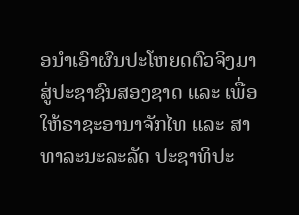ອນໍາເອົາຜົນປະໂຫຍດຕົວຈິງມາສູ່ປະຊາຊົນສອງຊາດ ແລະ ເພື່ອໃຫ້ຣາຊະອານາຈັກໄທ ແລະ ສາທາລະນະລະລັດ ປະຊາທິປະ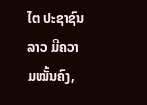ໄຕ ປະຊາຊົນລາວ ມີຄວາມໝັ້ນຄົງ,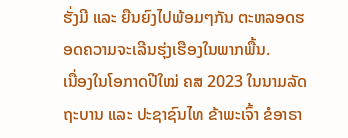ຮັ່ງມີ ແລະ ຍືນຍົງໄປພ້ອມໆກັນ ຕະຫລອດຮອດຄວາມຈະເລີນຮຸ່ງເຮືອງໃນພາກພື້ນ.
ເນື່ອງໃນໂອກາດປີໃໝ່ ຄສ 2023 ໃນນາມລັດຖະບານ ແລະ ປະຊາຊົນໄທ ຂ້າພະເຈົ້າ ຂໍອາຣາ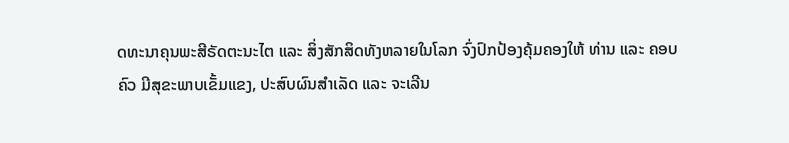ດທະນາຄຸນພະສີຣັດຕະນະໄຕ ແລະ ສິ່ງສັກສິດທັງຫລາຍໃນໂລກ ຈົ່ງປົກປ້ອງຄຸ້ມຄອງໃຫ້ ທ່ານ ແລະ ຄອບຄົວ ມີສຸຂະພາບເຂັ້ມແຂງ, ປະສົບຜົນສໍາເລັດ ແລະ ຈະເລີນ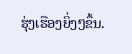ຮຸ່ງເຮືອງຍິ່ງໆຂຶ້ນ.